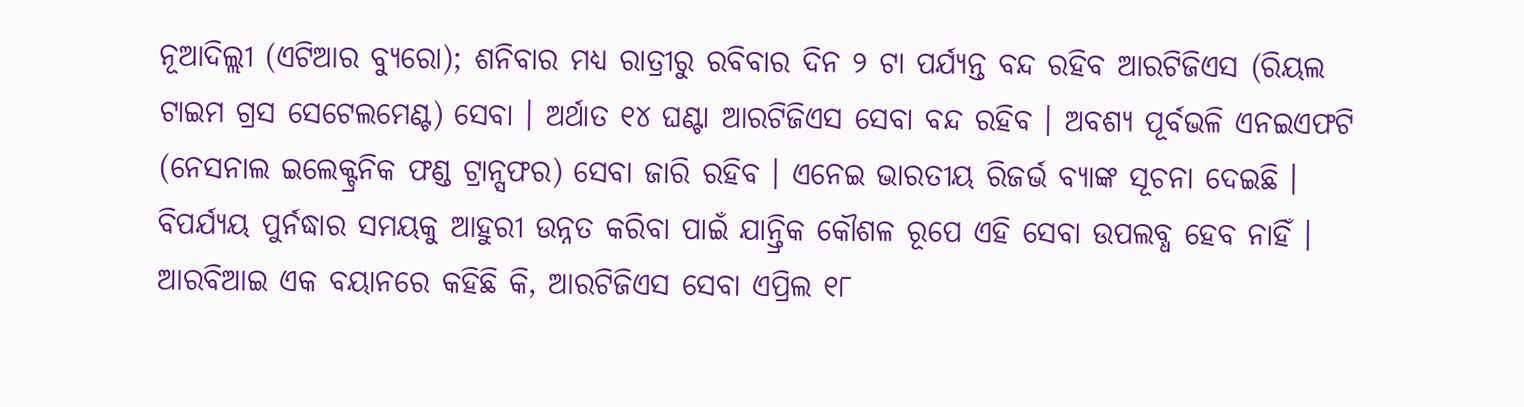ନୂଆଦିଲ୍ଲୀ (ଏଟିଆର ବ୍ୟୁରୋ); ଶନିବାର ମଧ୍ୟ ରାତ୍ରୀରୁ ରବିବାର ଦିନ ୨ ଟା ପର୍ଯ୍ୟନ୍ତ ବନ୍ଦ ରହିବ ଆରଟିଜିଏସ (ରିୟଲ ଟାଇମ ଗ୍ରସ ସେଟେଲମେଣ୍ଟ) ସେବା । ଅର୍ଥାତ ୧୪ ଘଣ୍ଟା ଆରଟିଜିଏସ ସେବା ବନ୍ଦ ରହିବ । ଅବଶ୍ୟ ପୂର୍ବଭଳି ଏନଇଏଫଟି (ନେସନାଲ ଇଲେକ୍ଟ୍ରନିକ ଫଣ୍ଡ ଟ୍ରାନ୍ସଫର) ସେବା ଜାରି ରହିବ । ଏନେଇ ଭାରତୀୟ ରିଜର୍ଭ ବ୍ୟାଙ୍କ ସୂଚନା ଦେଇଛି । ବିପର୍ଯ୍ୟୟ ପୁର୍ନଦ୍ଧାର ସମୟକୁ ଆହୁରୀ ଉନ୍ନତ କରିବା ପାଇଁ ଯାନ୍ତ୍ରିକ କୌଶଳ ରୂପେ ଏହି ସେବା ଉପଲବ୍ଧ ହେବ ନାହିଁ ।
ଆରବିଆଇ ଏକ ବୟାନରେ କହିଛି କି, ଆରଟିଜିଏସ ସେବା ଏପ୍ରିଲ ୧୮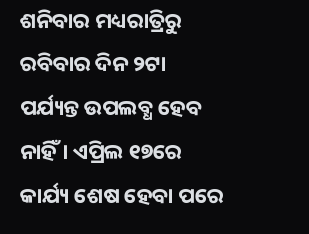ଶନିବାର ମଧ୍ୟରାତ୍ରିରୁ ରବିବାର ଦିନ ୨ଟା ପର୍ଯ୍ୟନ୍ତ ଉପଲବ୍ଧ ହେବ ନାହିଁ । ଏପ୍ରିଲ ୧୭ରେ କାର୍ଯ୍ୟ ଶେଷ ହେବା ପରେ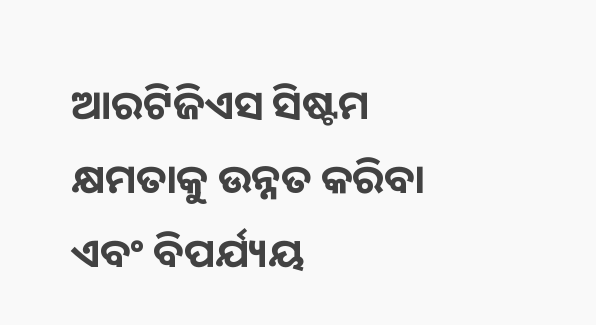ଆରଟିଜିଏସ ସିଷ୍ଟମ କ୍ଷମତାକୁ ଉନ୍ନତ କରିବା ଏବଂ ବିପର୍ଯ୍ୟୟ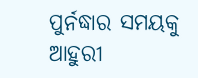ପୁର୍ନଦ୍ଧାର ସମୟକୁ ଆହୁରୀ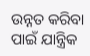ଉନ୍ନତ କରିବା ପାଇଁ ଯାନ୍ତ୍ରିକ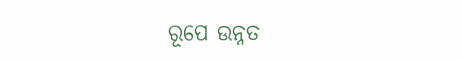ରୂପେ ଉନ୍ନତ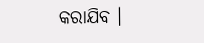କରାଯିବ ।